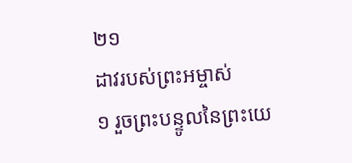២១
ដាវរបស់ព្រះអម្ចាស់
១ រួចព្រះបន្ទូលនៃព្រះយេ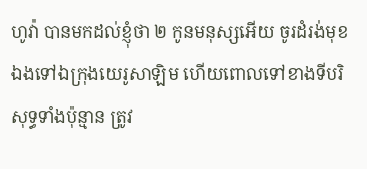ហូវ៉ា បានមកដល់ខ្ញុំថា ២ កូនមនុស្សអើយ ចូរដំរង់មុខឯងទៅឯក្រុងយេរូសាឡិម ហើយពោលទៅខាងទីបរិសុទ្ធទាំងប៉ុន្មាន ត្រូវ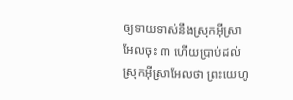ឲ្យទាយទាស់នឹងស្រុកអ៊ីស្រាអែលចុះ ៣ ហើយប្រាប់ដល់ស្រុកអ៊ីស្រាអែលថា ព្រះយេហូ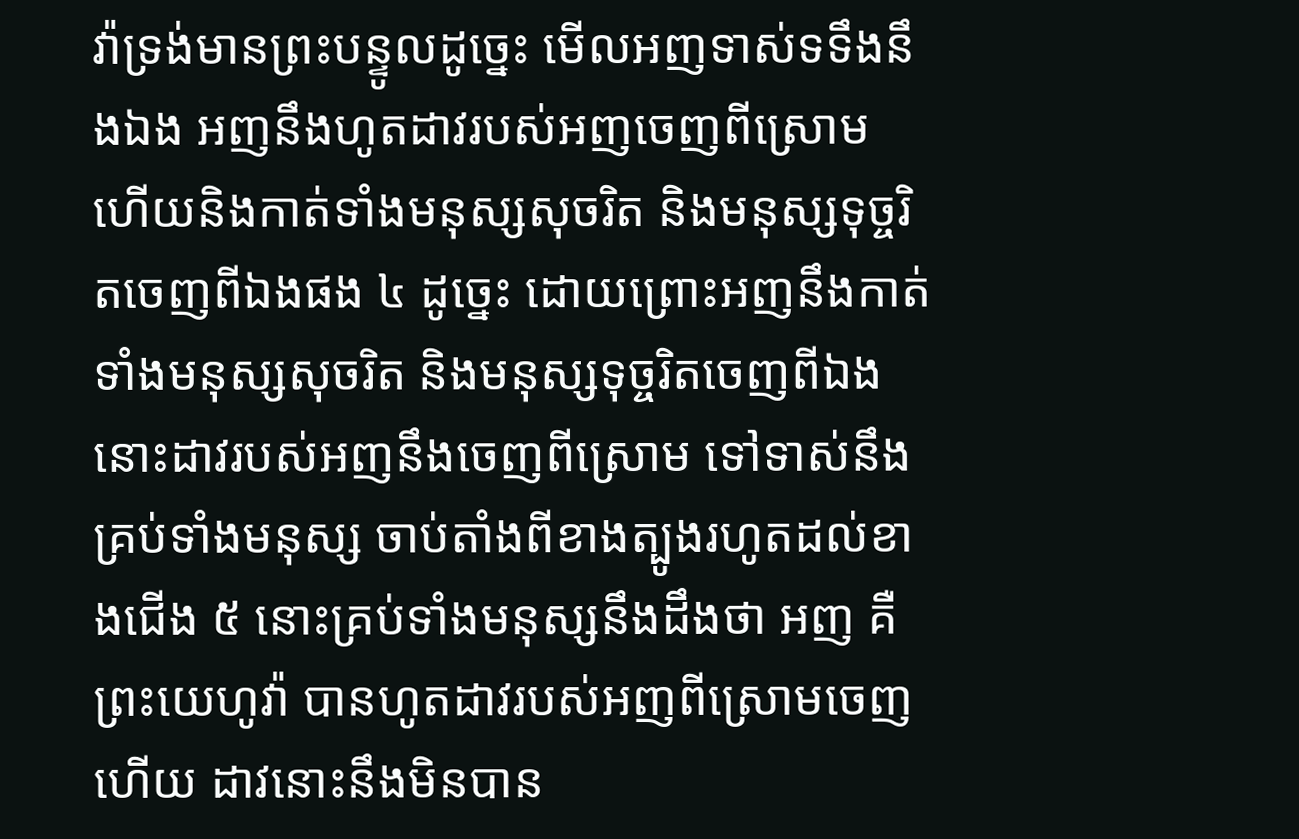វ៉ាទ្រង់មានព្រះបន្ទូលដូច្នេះ មើលអញទាស់ទទឹងនឹងឯង អញនឹងហូតដាវរបស់អញចេញពីស្រោម ហើយនិងកាត់ទាំងមនុស្សសុចរិត និងមនុស្សទុច្ចរិតចេញពីឯងផង ៤ ដូច្នេះ ដោយព្រោះអញនឹងកាត់ទាំងមនុស្សសុចរិត និងមនុស្សទុច្ចរិតចេញពីឯង នោះដាវរបស់អញនឹងចេញពីស្រោម ទៅទាស់នឹងគ្រប់ទាំងមនុស្ស ចាប់តាំងពីខាងត្បូងរហូតដល់ខាងជើង ៥ នោះគ្រប់ទាំងមនុស្សនឹងដឹងថា អញ គឺព្រះយេហូវ៉ា បានហូតដាវរបស់អញពីស្រោមចេញហើយ ដាវនោះនឹងមិនបាន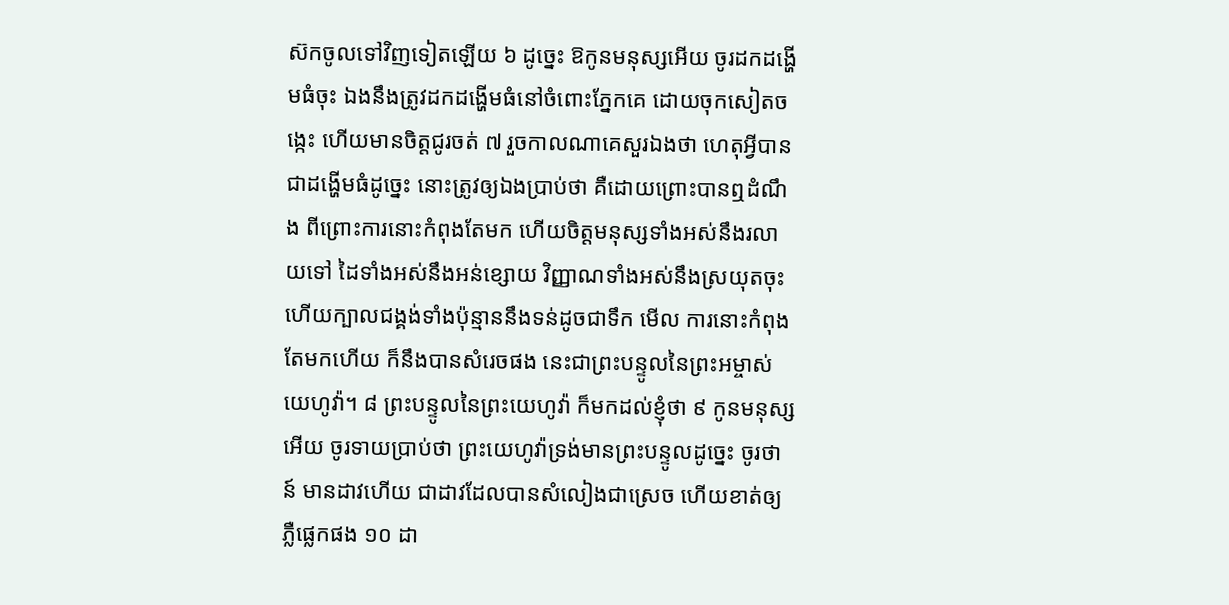ស៊កចូលទៅវិញទៀតឡើយ ៦ ដូច្នេះ ឱកូនមនុស្សអើយ ចូរដកដង្ហើមធំចុះ ឯងនឹងត្រូវដកដង្ហើមធំនៅចំពោះភ្នែកគេ ដោយចុកសៀតចង្កេះ ហើយមានចិត្តជូរចត់ ៧ រួចកាលណាគេសួរឯងថា ហេតុអ្វីបានជាដង្ហើមធំដូច្នេះ នោះត្រូវឲ្យឯងប្រាប់ថា គឺដោយព្រោះបានឮដំណឹង ពីព្រោះការនោះកំពុងតែមក ហើយចិត្តមនុស្សទាំងអស់នឹងរលាយទៅ ដៃទាំងអស់នឹងអន់ខ្សោយ វិញ្ញាណទាំងអស់នឹងស្រយុតចុះ ហើយក្បាលជង្គង់ទាំងប៉ុន្មាននឹងទន់ដូចជាទឹក មើល ការនោះកំពុងតែមកហើយ ក៏នឹងបានសំរេចផង នេះជាព្រះបន្ទូលនៃព្រះអម្ចាស់យេហូវ៉ា។ ៨ ព្រះបន្ទូលនៃព្រះយេហូវ៉ា ក៏មកដល់ខ្ញុំថា ៩ កូនមនុស្សអើយ ចូរទាយប្រាប់ថា ព្រះយេហូវ៉ាទ្រង់មានព្រះបន្ទូលដូច្នេះ ចូរថា ន៍ មានដាវហើយ ជាដាវដែលបានសំលៀងជាស្រេច ហើយខាត់ឲ្យភ្លឺផ្លេកផង ១០ ដា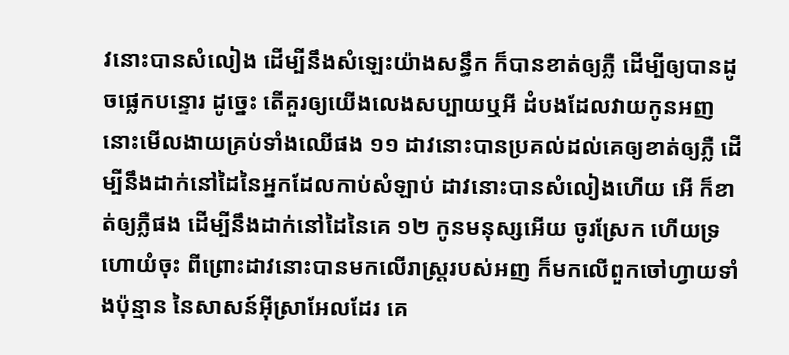វនោះបានសំលៀង ដើម្បីនឹងសំឡេះយ៉ាងសន្ធឹក ក៏បានខាត់ឲ្យភ្លឺ ដើម្បីឲ្យបានដូចផ្លេកបន្ទោរ ដូច្នេះ តើគួរឲ្យយើងលេងសប្បាយឬអី ដំបងដែលវាយកូនអញ នោះមើលងាយគ្រប់ទាំងឈើផង ១១ ដាវនោះបានប្រគល់ដល់គេឲ្យខាត់ឲ្យភ្លឺ ដើម្បីនឹងដាក់នៅដៃនៃអ្នកដែលកាប់សំឡាប់ ដាវនោះបានសំលៀងហើយ អើ ក៏ខាត់ឲ្យភ្លឺផង ដើម្បីនឹងដាក់នៅដៃនៃគេ ១២ កូនមនុស្សអើយ ចូរស្រែក ហើយទ្រហោយំចុះ ពីព្រោះដាវនោះបានមកលើរាស្ត្ររបស់អញ ក៏មកលើពួកចៅហ្វាយទាំងប៉ុន្មាន នៃសាសន៍អ៊ីស្រាអែលដែរ គេ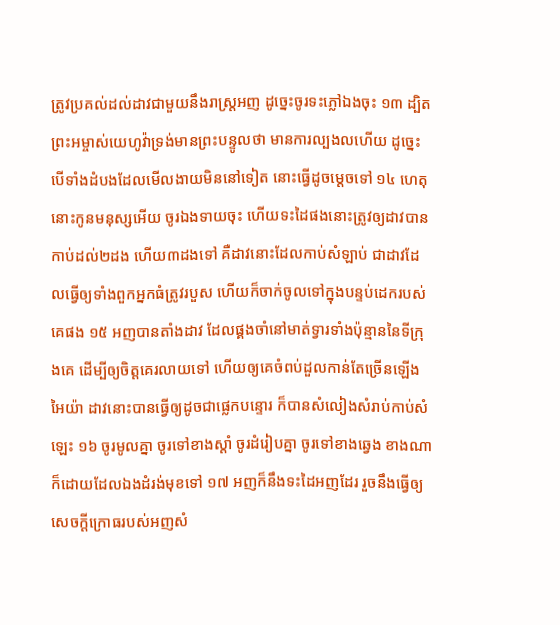ត្រូវប្រគល់ដល់ដាវជាមួយនឹងរាស្ត្រអញ ដូច្នេះចូរទះភ្លៅឯងចុះ ១៣ ដ្បិតព្រះអម្ចាស់យេហូវ៉ាទ្រង់មានព្រះបន្ទូលថា មានការល្បងលហើយ ដូច្នេះ បើទាំងដំបងដែលមើលងាយមិននៅទៀត នោះធ្វើដូចម្តេចទៅ ១៤ ហេតុនោះកូនមនុស្សអើយ ចូរឯងទាយចុះ ហើយទះដៃផងនោះត្រូវឲ្យដាវបានកាប់ដល់២ដង ហើយ៣ដងទៅ គឺដាវនោះដែលកាប់សំឡាប់ ជាដាវដែលធ្វើឲ្យទាំងពួកអ្នកធំត្រូវរបួស ហើយក៏ចាក់ចូលទៅក្នុងបន្ទប់ដេករបស់គេផង ១៥ អញបានតាំងដាវ ដែលផ្គងចាំនៅមាត់ទ្វារទាំងប៉ុន្មាននៃទីក្រុងគេ ដើម្បីឲ្យចិត្តគេរលាយទៅ ហើយឲ្យគេចំពប់ដួលកាន់តែច្រើនឡើង អៃយ៉ា ដាវនោះបានធ្វើឲ្យដូចជាផ្លេកបន្ទោរ ក៏បានសំលៀងសំរាប់កាប់សំឡេះ ១៦ ចូរមូលគ្នា ចូរទៅខាងស្តាំ ចូរដំរៀបគ្នា ចូរទៅខាងឆ្វេង ខាងណាក៏ដោយដែលឯងដំរង់មុខទៅ ១៧ អញក៏នឹងទះដៃអញដែរ រួចនឹងធ្វើឲ្យសេចក្តីក្រោធរបស់អញសំ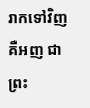រាកទៅវិញ គឺអញ ជាព្រះ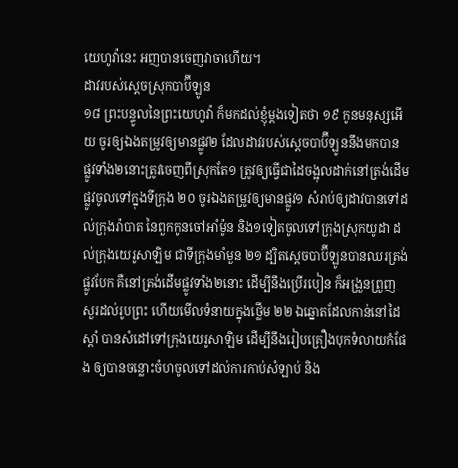យេហូវ៉ានេះ អញបានចេញវាចាហើយ។
ដាវរបស់ស្តេចស្រុកបាប៊ីឡូន
១៨ ព្រះបន្ទូលនៃព្រះយេហូវ៉ា ក៏មកដល់ខ្ញុំម្តងទៀតថា ១៩ កូនមនុស្សអើយ ចូរឲ្យឯងតម្រូវឲ្យមានផ្លូវ២ ដែលដាវរបស់ស្តេចបាប៊ីឡូននឹងមកបាន ផ្លូវទាំង២នោះត្រូវចេញពីស្រុកតែ១ ត្រូវឲ្យធ្វើជាដៃចង្អុលដាក់នៅត្រង់ដើមផ្លូវចូលទៅក្នុងទីក្រុង ២០ ចូរឯងតម្រូវឲ្យមានផ្លូវ១ សំរាប់ឲ្យដាវបានទៅដល់ក្រុងរ៉ាបាត នៃពួកកូនចៅអាំម៉ូន និង១ទៀតចូលទៅក្រុងស្រុកយូដា ដល់ក្រុងយេរូសាឡិម ជាទីក្រុងមាំមួន ២១ ដ្បិតស្តេចបាប៊ីឡូនបានឈរត្រង់ផ្លូវបែក គឺនៅត្រង់ដើមផ្លូវទាំង២នោះ ដើម្បីនឹងប្រើរបៀន ក៏អង្រួនព្រួញ សួរដល់រូបព្រះ ហើយមើលទំនាយក្នុងថ្លើម ២២ ឯឆ្នោតដែលកាន់នៅដៃស្តាំ បានសំដៅទៅក្រុងយេរូសាឡិម ដើម្បីនឹងរៀបគ្រឿងបុកទំលាយកំផែង ឲ្យបានចន្លោះចំហចូលទៅដល់ការកាប់សំឡាប់ និង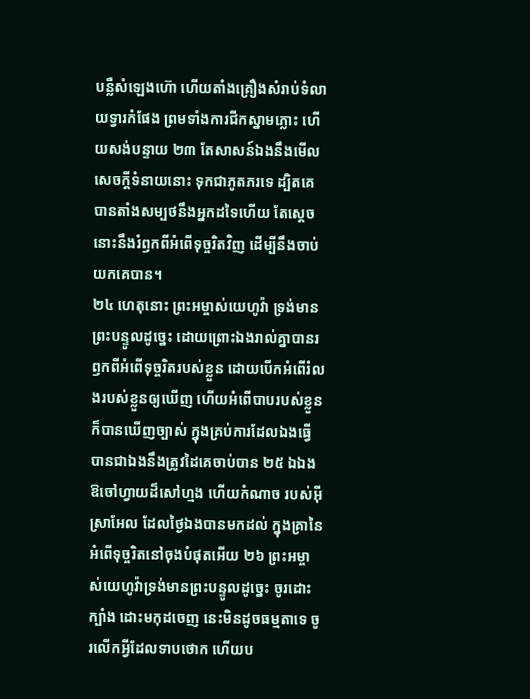បន្លឺសំឡេងហ៊ោ ហើយតាំងគ្រឿងសំរាប់ទំលាយទ្វារកំផែង ព្រមទាំងការជីកស្នាមភ្លោះ ហើយសង់បន្ទាយ ២៣ តែសាសន៍ឯងនឹងមើល សេចក្តីទំនាយនោះ ទុកជាភូតភរទេ ដ្បិតគេបានតាំងសម្បថនឹងអ្នកដទៃហើយ តែស្តេចនោះនឹងរំឭកពីអំពើទុច្ចរិតវិញ ដើម្បីនឹងចាប់យកគេបាន។
២៤ ហេតុនោះ ព្រះអម្ចាស់យេហូវ៉ា ទ្រង់មានព្រះបន្ទូលដូច្នេះ ដោយព្រោះឯងរាល់គ្នាបានរឭកពីអំពើទុច្ចរិតរបស់ខ្លួន ដោយបើកអំពើរំលងរបស់ខ្លួនឲ្យឃើញ ហើយអំពើបាបរបស់ខ្លួនក៏បានឃើញច្បាស់ ក្នុងគ្រប់ការដែលឯងធ្វើបានជាឯងនឹងត្រូវដៃគេចាប់បាន ២៥ ឯឯង ឱចៅហ្វាយដ៏សៅហ្មង ហើយកំណាច របស់អ៊ីស្រាអែល ដែលថ្ងៃឯងបានមកដល់ ក្នុងគ្រានៃអំពើទុច្ចរិតនៅចុងបំផុតអើយ ២៦ ព្រះអម្ចាស់យេហូវ៉ាទ្រង់មានព្រះបន្ទូលដូច្នេះ ចូរដោះក្បាំង ដោះមកុដចេញ នេះមិនដូចធម្មតាទេ ចូរលើកអ្វីដែលទាបថោក ហើយប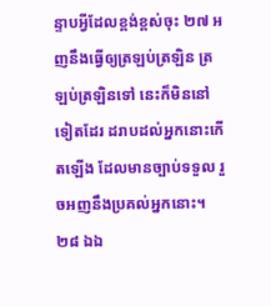ន្ទាបអ្វីដែលខ្ពង់ខ្ពស់ចុះ ២៧ អញនឹងធ្វើឲ្យត្រឡប់ត្រឡិន ត្រឡប់ត្រឡិនទៅ នេះក៏មិននៅទៀតដែរ ដរាបដល់អ្នកនោះកើតឡើង ដែលមានច្បាប់ទទួល រួចអញនឹងប្រគល់អ្នកនោះ។
២៨ ឯឯ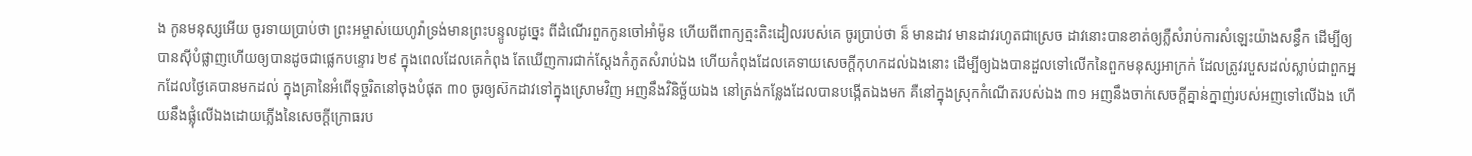ង កូនមនុស្សអើយ ចូរទាយប្រាប់ថា ព្រះអម្ចាស់យេហូវ៉ាទ្រង់មានព្រះបន្ទូលដូច្នេះ ពីដំណើរពួកកូនចៅអាំម៉ូន ហើយពីពាក្យត្មះតិះដៀលរបស់គេ ចូរប្រាប់ថា ន៏ មានដាវ មានដាវរហូតជាស្រេច ដាវនោះបានខាត់ឲ្យភ្លឺសំរាប់ការសំឡេះយ៉ាងសន្ធឹក ដើម្បីឲ្យបានស៊ីបំផ្លាញហើយឲ្យបានដូចជាផ្លេកបន្ទោរ ២៩ ក្នុងពេលដែលគេកំពុង តែឃើញការជាក់ស្តែងកំភូតសំរាប់ឯង ហើយកំពុងដែលគេទាយសេចក្តីកុហកដល់ឯងនោះ ដើម្បីឲ្យឯងបានដួលទៅលើកនៃពួកមនុស្សអាក្រក់ ដែលត្រូវរបួសដល់ស្លាប់ជាពួកអ្នកដែលថ្ងៃគេបានមកដល់ ក្នុងគ្រានៃអំពើទុច្ចរិតនៅចុងបំផុត ៣០ ចូរឲ្យស៊កដាវទៅក្នុងស្រោមវិញ អញនឹងវិនិច្ឆ័យឯង នៅត្រង់កន្លែងដែលបានបង្កើតឯងមក គឺនៅក្នុងស្រុកកំណើតរបស់ឯង ៣១ អញនឹងចាក់សេចក្តីគ្នាន់ក្នាញ់របស់អញទៅលើឯង ហើយនឹងផ្លុំលើឯងដោយភ្លើងនៃសេចក្តីក្រោធរប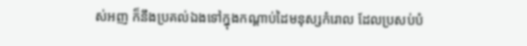ស់អញ ក៏នឹងប្រគល់ឯងទៅក្នុងកណ្តាប់ដៃមនុស្សកំរោល ដែលប្រសប់បំ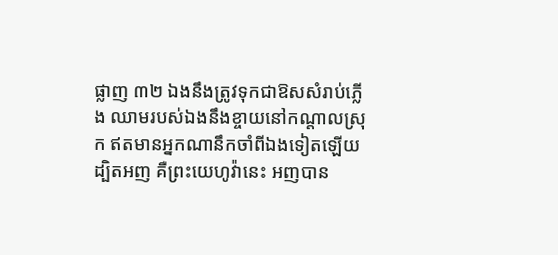ផ្លាញ ៣២ ឯងនឹងត្រូវទុកជាឱសសំរាប់ភ្លើង ឈាមរបស់ឯងនឹងខ្ចាយនៅកណ្តាលស្រុក ឥតមានអ្នកណានឹកចាំពីឯងទៀតឡើយ ដ្បិតអញ គឺព្រះយេហូវ៉ានេះ អញបាន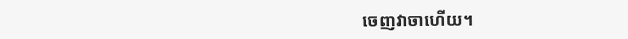ចេញវាចាហើយ។